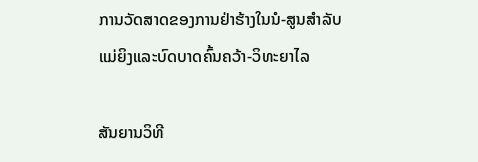ການວັດສາດຂອງການຢ່າຮ້າງໃນນໍ-ສູນສໍາລັບແມ່ຍິງແລະບົດບາດຄົ້ນຄວ້າ-ວິທະຍາໄລ

ສັນຍານວິທີ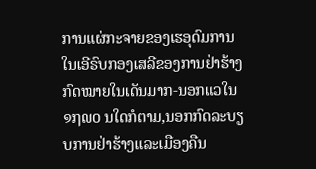ການແຜ່ກະຈາຍຂອງເຮອຸດົມການໃນເອີຣົບກອງເສລີຂອງການຢ່າຮ້າງກົດໝາຍໃນເດັນມາກ-ນອກແວໃນ ໑໗໙໐ ນໃດກໍຕາມ,ນອກກົດລະບຽບການຢ່າຮ້າງແລະເມືອງຄືນ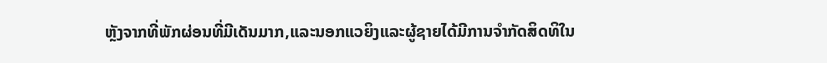ຫຼັງຈາກທີ່ພັກຜ່ອນທີ່ມີເດັນມາກ,ແລະນອກແວຍິງແລະຜູ້ຊາຍໄດ້ມີການຈໍາກັດສິດທິໃນ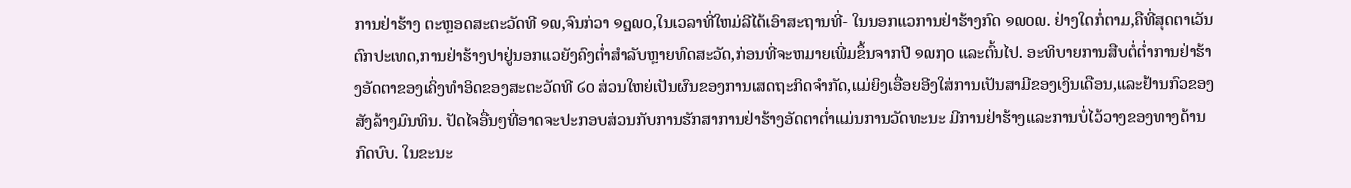ການຢ່າຮ້າງ ຕະຫຼອດສະຕະວັດທີ ໑໙,ຈົນກ່ວາ ໑໘໙໐,ໃນເວລາທີ່ໃຫມ່ລີໄດ້ເອົາສະຖານທີ່- ໃນນອກແວການຢ່າຮ້າງກົດ ໑໙໐໙. ຢ່າງໃດກໍ່ຕາມ,ຄືທີ່ສຸດຕາເວັນຕົກປະເທດ,ການຢ່າຮ້າງປາຢູ່ນອກແວຍັງຄົງຕ່ຳສໍາລັບຫຼາຍທົດສະວັດ,ກ່ອນທີ່ຈະຫມາຍເພີ່ມຂຶ້ນຈາກປີ ໑໙໗໐ ແລະຕົ້ນໄປ. ອະທິບາຍການສືບຕໍ່ຕ່ຳການຢ່າຮ້າງອັດຕາຂອງເຄິ່ງທໍາອິດຂອງສະຕະວັດທີ ໒໐ ສ່ວນໃຫຍ່ເປັນຜົນຂອງການເສດຖະກິດຈຳກັດ,ແມ່ຍິງເອື່ອຍອີງໃສ່ການເປັນສາມີຂອງເງິນເດືອນ,ແລະຢ້ານກົວຂອງສັງລ້າງມົນທິນ. ປັດໄຈອື່ນໆທີ່ອາດຈະປະກອບສ່ວນກັບການຮັກສາການຢ່າຮ້າງອັດຕາຕ່ຳແມ່ນການວັດທະນະ ມີການຢ່າຮ້າງແລະການບໍ່ໄວ້ວາງຂອງທາງດ້ານກົດບົບ. ໃນຂະນະ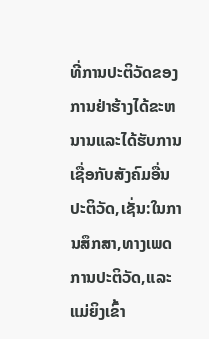ທີ່ການປະຕິວັດຂອງການຢ່າຮ້າງໄດ້ຂະຫນານແລະໄດ້ຮັບການເຊື່ອກັບສັງຄົມອື່ນປະຕິວັດ,ເຊັ່ນ:ໃນການສຶກສາ,ທາງເພດການປະຕິວັດ,ແລະແມ່ຍິງເຂົ້າ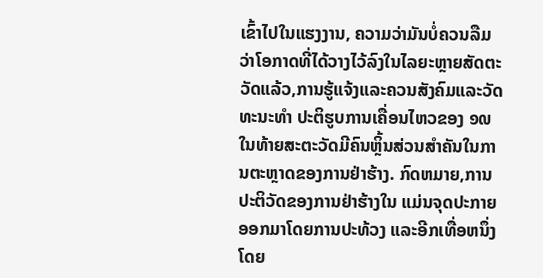ເຂົ້າໄປໃນແຮງງານ, ຄວາມວ່າມັນບໍ່ຄວນລືມວ່າໂອກາດທີ່ໄດ້ວາງໄວ້ລົງໃນໄລຍະຫຼາຍສັດຕະວັດແລ້ວ,ການຮູ້ແຈ້ງແລະຄວນສັງຄົມແລະວັດທະນະທຳ ປະຕິຮູບການເຄື່ອນໄຫວຂອງ ໑໙ ໃນທ້າຍສະຕະວັດມີຄົນຫຼິ້ນສ່ວນສຳຄັນໃນການຕະຫຼາດຂອງການຢ່າຮ້າງ. ກົດຫມາຍ,ການປະຕິວັດຂອງການຢ່າຮ້າງໃນ ແມ່ນຈຸດປະກາຍອອກມາໂດຍການປະທ້ວງ ແລະອີກເທື່ອຫນຶ່ງໂດຍ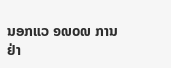ນອກແວ ໑໙໐໙ ການຢ່າ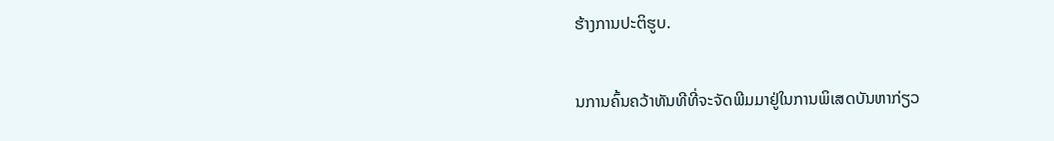ຮ້າງການປະຕິຮູບ.

ນການຄົ້ນຄວ້າທັນທີທີ່ຈະຈັດພີມມາຢູ່ໃນການພິເສດບັນຫາກ່ຽວ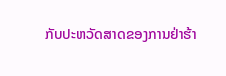ກັບປະຫວັດສາດຂອງການຢ່າຮ້າ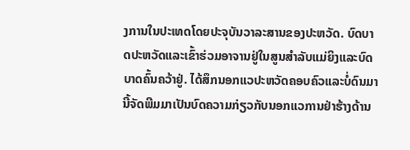ງການໃນປະເທດໂດຍປະຈຸບັນວາລະສານຂອງປະຫວັດ. ບົດບາດປະຫວັດແລະເຂົ້າຮ່ວມອາຈານຢູ່ໃນສູນສໍາລັບແມ່ຍິງແລະບົດບາດຄົ້ນຄວ້າຢູ່. ໄດ້ສຶກນອກແວປະຫວັດຄອບຄົວແລະບໍ່ດົນມານີ້ຈັດພີມມາເປັນບົດຄວາມກ່ຽວກັບນອກແວການຢ່າຮ້າງດ້ານ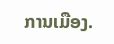ການເມືອງ.